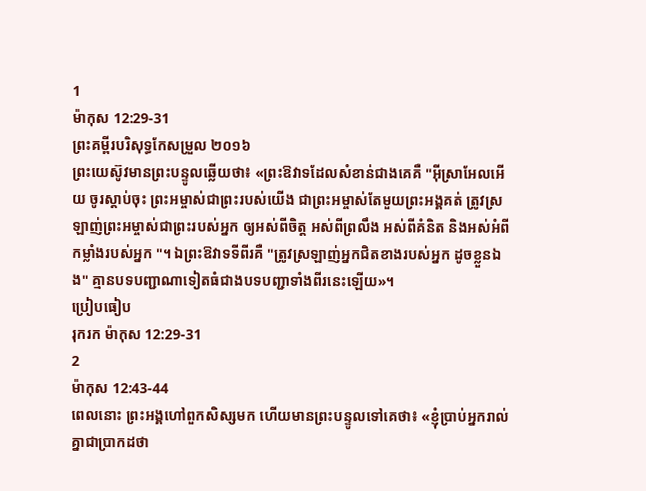1
ម៉ាកុស 12:29-31
ព្រះគម្ពីរបរិសុទ្ធកែសម្រួល ២០១៦
ព្រះយេស៊ូវមានព្រះបន្ទូលឆ្លើយថា៖ «ព្រះឱវាទដែលសំខាន់ជាងគេគឺ "អ៊ីស្រាអែលអើយ ចូរស្តាប់ចុះ ព្រះអម្ចាស់ជាព្រះរបស់យើង ជាព្រះអម្ចាស់តែមួយព្រះអង្គគត់ ត្រូវស្រឡាញ់ព្រះអម្ចាស់ជាព្រះរបស់អ្នក ឲ្យអស់ពីចិត្ត អស់ពីព្រលឹង អស់ពីគំនិត និងអស់អំពីកម្លាំងរបស់អ្នក "។ ឯព្រះឱវាទទីពីរគឺ "ត្រូវស្រឡាញ់អ្នកជិតខាងរបស់អ្នក ដូចខ្លួនឯង" គ្មានបទបញ្ជាណាទៀតធំជាងបទបញ្ជាទាំងពីរនេះឡើយ»។
ប្រៀបធៀប
រុករក ម៉ាកុស 12:29-31
2
ម៉ាកុស 12:43-44
ពេលនោះ ព្រះអង្គហៅពួកសិស្សមក ហើយមានព្រះបន្ទូលទៅគេថា៖ «ខ្ញុំបា្រប់អ្នករាល់គ្នាជាប្រាកដថា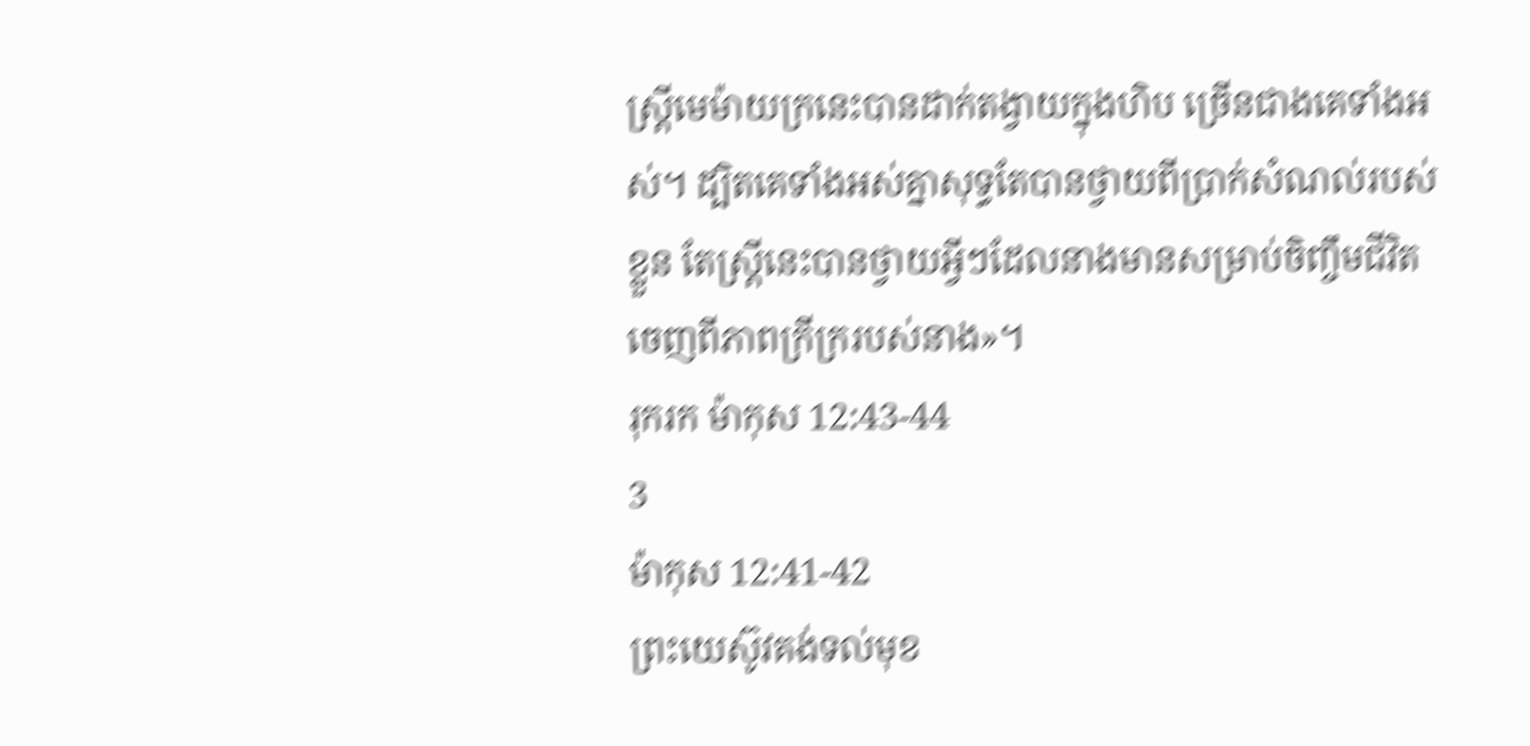ស្ត្រីមេម៉ាយក្រនេះបានដាក់តង្វាយក្នុងហិប ច្រើនជាងគេទាំងអស់។ ដ្បិតគេទាំងអស់គ្នាសុទ្ធតែបានថ្វាយពីប្រាក់សំណល់របស់ខ្លួន តែស្ត្រីនេះបានថ្វាយអ្វីៗដែលនាងមានសម្រាប់ចិញ្ចឹមជីវិត ចេញពីភាពក្រីក្ររបស់នាង»។
រុករក ម៉ាកុស 12:43-44
3
ម៉ាកុស 12:41-42
ព្រះយេស៊ូវគង់ទល់មុខ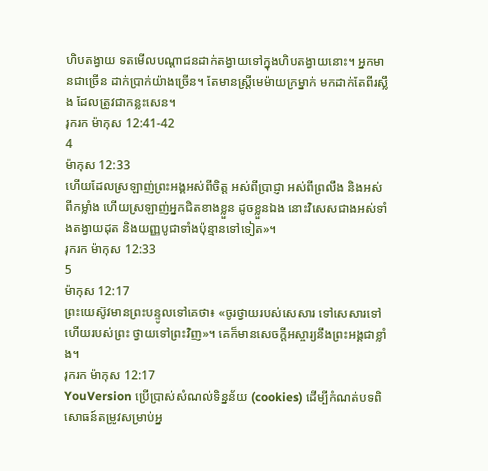ហិបតង្វាយ ទតមើលបណ្តាជនដាក់តង្វាយទៅក្នុងហិបតង្វាយនោះ។ អ្នកមានជាច្រើន ដាក់ប្រាក់យ៉ាងច្រើន។ តែមានស្ត្រីមេម៉ាយក្រម្នាក់ មកដាក់តែពីរស្លឹង ដែលត្រូវជាកន្លះសេន។
រុករក ម៉ាកុស 12:41-42
4
ម៉ាកុស 12:33
ហើយដែលស្រឡាញ់ព្រះអង្គអស់ពីចិត្ត អស់ពីប្រាជ្ញា អស់ពីព្រលឹង និងអស់ពីកម្លាំង ហើយស្រឡាញ់អ្នកជិតខាងខ្លួន ដូចខ្លួនឯង នោះវិសេសជាងអស់ទាំងតង្វាយដុត និងយញ្ញបូជាទាំងប៉ុន្មានទៅទៀត»។
រុករក ម៉ាកុស 12:33
5
ម៉ាកុស 12:17
ព្រះយេស៊ូវមានព្រះបន្ទូលទៅគេថា៖ «ចូរថ្វាយរបស់សេសារ ទៅសេសារទៅ ហើយរបស់ព្រះ ថ្វាយទៅព្រះវិញ»។ គេក៏មានសេចក្ដីអស្ចារ្យនឹងព្រះអង្គជាខ្លាំង។
រុករក ម៉ាកុស 12:17
YouVersion ប្រើប្រាស់សំណល់ទិន្នន័យ (cookies) ដើម្បីកំណត់បទពិសោធន៍តម្រូវសម្រាប់អ្ន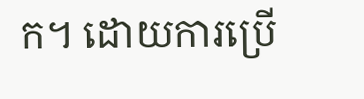ក។ ដោយការប្រើ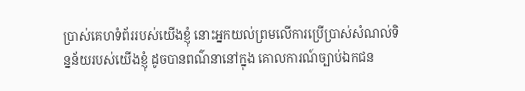ប្រាស់គេហទំព័ររបស់យើងខ្ញុំ នោះអ្នកយល់ព្រមលើការប្រើប្រាស់សំណល់ទិន្នន័យរបស់យើងខ្ញុំ ដូចបានពណ៌នានៅក្នុង គោលការណ៍ច្បាប់ឯកជន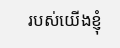របស់យើងខ្ញុំ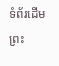ទំព័រដើម
ព្រះ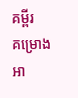គម្ពីរ
គម្រោងអា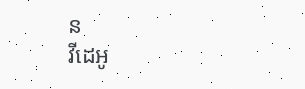ន
វីដេអូ